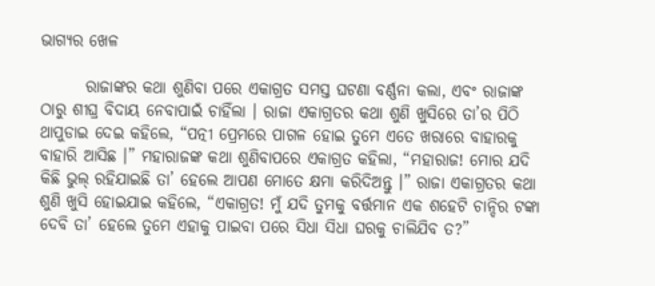ଭାଗ୍ୟର ଖେଳ

       ରାଜାଙ୍କର କଥା ଶୁଣିବା ପରେ ଏକାଗ୍ରତ ସମସ୍ତ ଘଟଣା ବର୍ଣ୍ଣନା କଲା, ଏବଂ ରାଜାଙ୍କ ଠାରୁ ଶୀଘ୍ର ବିଦାୟ ନେବାପାଇଁ ଚାହିଁଲା । ରାଜା ଏକାଗ୍ରତର କଥା ଶୁଣି ଖୁସିରେ ତା’ର ପିଠି ଥାପୁଡାଇ ଦେଇ କହିଲେ, “ପତ୍ନୀ ପ୍ରେମରେ ପାଗଳ ହୋଇ ତୁମେ ଏତେ ଖରାରେ ବାହାରକୁ ବାହାରି ଆସିଛ ।” ମହାରାଜଙ୍କ କଥା ଶୁଣିବାପରେ ଏକାଗ୍ରତ କହିଲା, “ମହାରାଜ! ମୋର ଯଦି କିଛି ଭୁଲ୍ ରହିଯାଇଛି ତା’ ହେଲେ ଆପଣ ମୋତେ କ୍ଷମା କରିଦିଅନ୍ତୁ ।” ରାଜା ଏକାଗ୍ରତର କଥା ଶୁଣି ଖୁସି ହୋଇଯାଇ କହିଲେ, “ଏକାଗ୍ରତ! ମୁଁ ଯଦି ତୁମକୁ ବର୍ତ୍ତମାନ ଏକ ଶହେଟି ଚାନ୍ଦିର ଟଙ୍କା ଦେବି ତା’ ହେଲେ ତୁମେ ଏହାକୁ ପାଇବା ପରେ ସିଧା ସିଧା ଘରକୁ ଚାଲିଯିବ ତ?”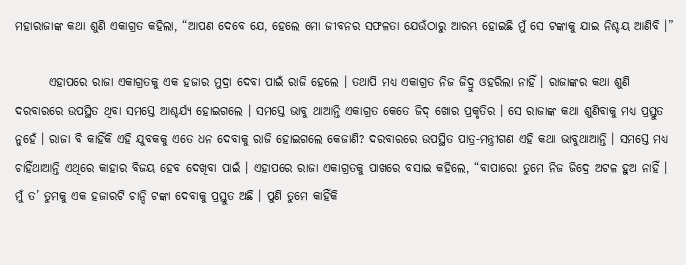ମହାରାଜାଙ୍କ କଥା ଶୁଣି ଏକାଗ୍ରତ କହିଲା, “ଆପଣ ଦେବେ ଯେ, ହେଲେ ମୋ ଜୀବନର ସଫଳତା ଯେଉଁଠାରୁ ଆରମ୍ଭ ହୋଇଛି ମୁଁ ସେ ଟଙ୍କାକୁ ଯାଇ ନିଶ୍ଚୟ ଆଣିବି ।”

       ଏହାପରେ ରାଜା ଏକାଗ୍ରତକୁ ଏକ ହଜାର ମୁଦ୍ରା ଦେବା ପାଇଁ ରାଜି ହେଲେ । ତଥାପି ମଧ୍ୟ ଏକାଗ୍ରତ ନିଜ ଜିଦ୍ରୁ ଓହରିଲା ନାହିଁ । ରାଜାଙ୍କର କଥା ଶୁଣି ଦରବାରରେ ଉପସ୍ଥିତ ଥିବା ସମସ୍ତେ ଆଶ୍ଚର୍ଯ୍ୟ ହୋଇଗଲେ । ସମସ୍ତେ ଭାବୁ ଥାଆନ୍ତି ଏକାଗ୍ରତ କେତେ ଜିଦ୍ ଖୋର ପ୍ରକୃତିର । ସେ ରାଜାଙ୍କ କଥା ଶୁଣିବାକୁ ମଧ୍ୟ ପ୍ରସ୍ତୁତ ନୁହେଁ । ରାଜା ବି କାହିଁକି ଏହି ଯୁବକକୁ ଏତେ ଧନ ଦେବାକୁ ରାଜି ହୋଇଗଲେ କେଜାଣି? ଦରବାରରେ ଉପସ୍ଥିତ ପାତ୍ର-ମନ୍ତ୍ରୀଗଣ ଏହି କଥା ଭାବୁଥାଆନ୍ତି । ସମସ୍ତେ ମଧ୍ୟ ଚାହିଁଥାଆନ୍ତି ଏଥିରେ କାହାର ବିଜୟ ହେବ ଦେଖିବା ପାଇଁ । ଏହାପରେ ରାଜା ଏକାଗ୍ରତକୁ ପାଖରେ ବସାଇ କହିଲେ, “ବାପାରେ! ତୁମେ ନିଜ ଜିଦ୍ରେ ଅଟଳ ହୁଅ ନାହିଁ । ମୁଁ ତ’ ତୁମକୁ ଏକ ହଜାରଟି ଚାନ୍ଦି ଟଙ୍କା ଦେବାକୁ ପ୍ରସ୍ତୁତ ଅଛି । ପୁଣି ତୁମେ କାହିଁକି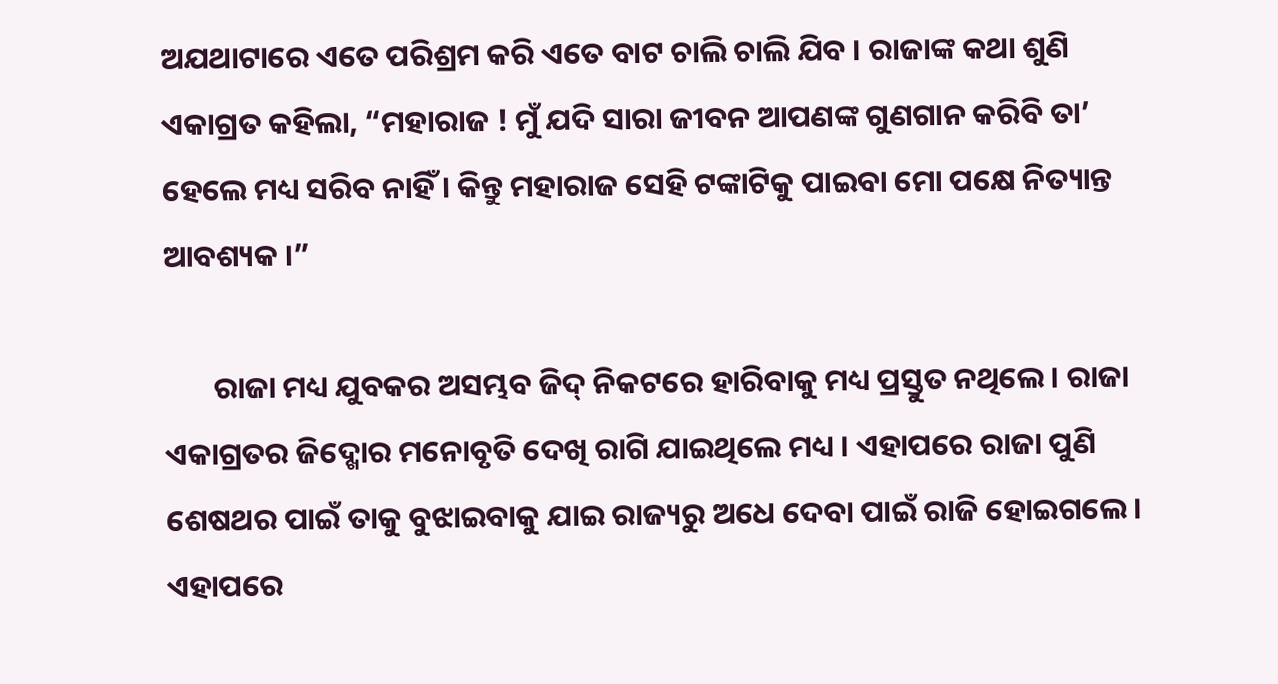ଅଯଥାଟାରେ ଏତେ ପରିଶ୍ରମ କରି ଏତେ ବାଟ ଚାଲି ଚାଲି ଯିବ । ରାଜାଙ୍କ କଥା ଶୁଣି ଏକାଗ୍ରତ କହିଲା, “ମହାରାଜ ! ମୁଁ ଯଦି ସାରା ଜୀବନ ଆପଣଙ୍କ ଗୁଣଗାନ କରିବି ତା’ ହେଲେ ମଧ୍ୟ ସରିବ ନାହିଁ । କିନ୍ତୁ ମହାରାଜ ସେହି ଟଙ୍କାଟିକୁ ପାଇବା ମୋ ପକ୍ଷେ ନିତ୍ୟାନ୍ତ ଆବଶ୍ୟକ ।”

       ରାଜା ମଧ୍ୟ ଯୁବକର ଅସମ୍ଭବ ଜିଦ୍ ନିକଟରେ ହାରିବାକୁ ମଧ୍ୟ ପ୍ରସ୍ତୁତ ନଥିଲେ । ରାଜା ଏକାଗ୍ରତର ଜିଦ୍ଖୋର ମନୋବୃତି ଦେଖି ରାଗି ଯାଇଥିଲେ ମଧ୍ୟ । ଏହାପରେ ରାଜା ପୁଣି ଶେଷଥର ପାଇଁ ତାକୁ ବୁଝାଇବାକୁ ଯାଇ ରାଜ୍ୟରୁ ଅଧେ ଦେବା ପାଇଁ ରାଜି ହୋଇଗଲେ । ଏହାପରେ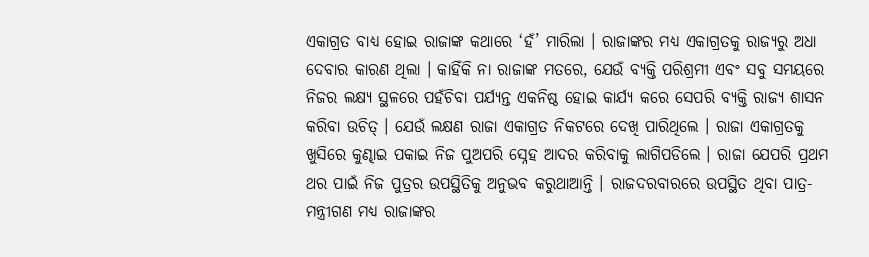ଏକାଗ୍ରତ ବାଧ୍ୟ ହୋଇ ରାଜାଙ୍କ କଥାରେ ‘ହଁ’ ମାରିଲା । ରାଜାଙ୍କର ମଧ୍ୟ ଏକାଗ୍ରତକୁ ରାଜ୍ୟରୁ ଅଧା ଦେବାର କାରଣ ଥିଲା । କାହିଁକି ନା ରାଜାଙ୍କ ମତରେ, ଯେଉଁ ବ୍ୟକ୍ତି ପରିଶ୍ରମୀ ଏବଂ ସବୁ ସମୟରେ ନିଜର ଲକ୍ଷ୍ୟ ସ୍ଥଳରେ ପହଁଚିବା ପର୍ଯ୍ୟନ୍ତ ଏକନିଷ୍ଠ ହୋଇ କାର୍ଯ୍ୟ କରେ ସେପରି ବ୍ୟକ୍ତି ରାଜ୍ୟ ଶାସନ କରିବା ଉଚିତ୍ । ଯେଉଁ ଲକ୍ଷଣ ରାଜା ଏକାଗ୍ରତ ନିକଟରେ ଦେଖି ପାରିଥିଲେ । ରାଜା ଏକାଗ୍ରତକୁ ଖୁସିରେ କୁଣ୍ଢାଇ ପକାଇ ନିଜ ପୁଅପରି ସ୍ନେହ ଆଦର କରିବାକୁ ଲାଗିପଡିଲେ । ରାଜା ଯେପରି ପ୍ରଥମ ଥର ପାଇଁ ନିଜ ପୁତ୍ରର ଉପସ୍ଥିତିକୁ ଅନୁଭବ କରୁଥାଆନ୍ତି । ରାଜଦରବାରରେ ଉପସ୍ଥିତ ଥିବା ପାତ୍ର-ମନ୍ତ୍ରୀଗଣ ମଧ୍ୟ ରାଜାଙ୍କର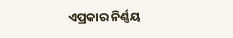ଏପ୍ରକାର ନିର୍ଣ୍ଣୟ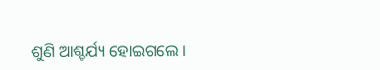ଶୁଣି ଆଶ୍ଚର୍ଯ୍ୟ ହୋଇଗଲେ ।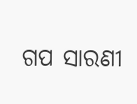ଗପ ସାରଣୀ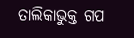ତାଲିକାଭୁକ୍ତ ଗପ